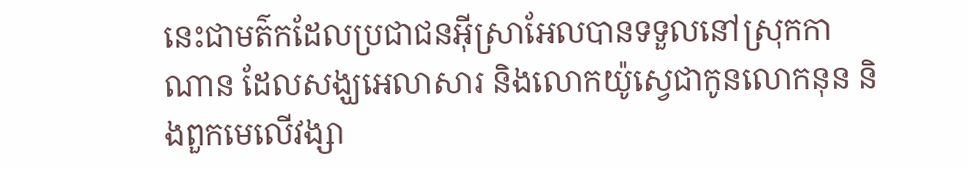នេះជាមត៌កដែលប្រជាជនអ៊ីស្រាអែលបានទទួលនៅស្រុកកាណាន ដែលសង្ឃអេលាសារ និងលោកយ៉ូស្វេជាកូនលោកនុន និងពួកមេលើវង្សា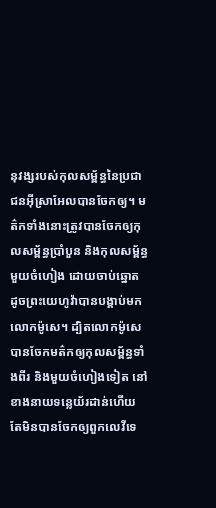នុវង្សរបស់កុលសម្ព័ន្ធនៃប្រជាជនអ៊ីស្រាអែលបានចែកឲ្យ។ មត៌កទាំងនោះត្រូវបានចែកឲ្យកុលសម្ព័ន្ធប្រាំបួន និងកុលសម្ព័ន្ធមួយចំហៀង ដោយចាប់ឆ្នោត ដូចព្រះយេហូវ៉ាបានបង្គាប់មកលោកម៉ូសេ។ ដ្បិតលោកម៉ូសេបានចែកមត៌កឲ្យកុលសម្ព័ន្ធទាំងពីរ និងមួយចំហៀងទៀត នៅខាងនាយទន្លេយ័រដាន់ហើយ តែមិនបានចែកឲ្យពួកលេវីទេ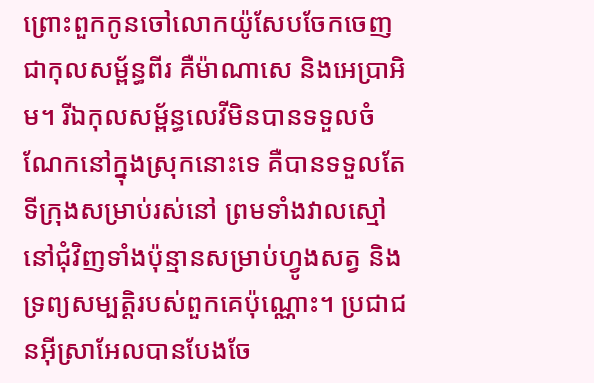ព្រោះពួកកូនចៅលោកយ៉ូសែបចែកចេញជាកុលសម្ព័ន្ធពីរ គឺម៉ាណាសេ និងអេប្រាអិម។ រីឯកុលសម្ព័ន្ធលេវីមិនបានទទួលចំណែកនៅក្នុងស្រុកនោះទេ គឺបានទទួលតែទីក្រុងសម្រាប់រស់នៅ ព្រមទាំងវាលស្មៅនៅជុំវិញទាំងប៉ុន្មានសម្រាប់ហ្វូងសត្វ និងទ្រព្យសម្បត្តិរបស់ពួកគេប៉ុណ្ណោះ។ ប្រជាជនអ៊ីស្រាអែលបានបែងចែ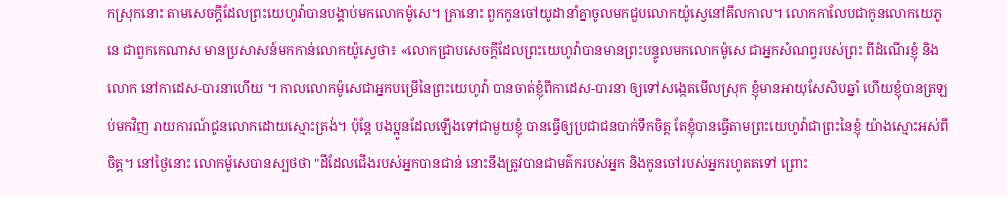កស្រុកនោះ តាមសេចក្ដីដែលព្រះយេហូវ៉ាបានបង្គាប់មកលោកម៉ូសេ។ គ្រានោះ ពួកកូនចៅយូដានាំគ្នាចូលមកជួបលោកយ៉ូស្វេនៅគីលកាល។ លោកកាលែបជាកូនលោកយេភូនេ ជាពួកកេណាស មានប្រសាសន៍មកកាន់លោកយ៉ូស្វេថា៖ «លោកជ្រាបសេចក្ដីដែលព្រះយេហូវ៉ាបានមានព្រះបន្ទូលមកលោកម៉ូសេ ជាអ្នកសំណព្វរបស់ព្រះ ពីដំណើរខ្ញុំ និងលោក នៅកាដេស-បារនាហើយ ។ កាលលោកម៉ូសេជាអ្នកបម្រើនៃព្រះយេហូវ៉ា បានចាត់ខ្ញុំពីកាដេស-បារនា ឲ្យទៅសង្កេតមើលស្រុក ខ្ញុំមានអាយុសែសិបឆ្នាំ ហើយខ្ញុំបានត្រឡប់មកវិញ រាយការណ៍ជូនលោកដោយស្មោះត្រង់។ ប៉ុន្តែ បងប្អូនដែលឡើងទៅជាមួយខ្ញុំ បានធ្វើឲ្យប្រជាជនបាក់ទឹកចិត្ត តែខ្ញុំបានធ្វើតាមព្រះយេហូវ៉ាជាព្រះនៃខ្ញុំ យ៉ាងស្មោះអស់ពីចិត្ត។ នៅថ្ងៃនោះ លោកម៉ូសេបានស្បថថា "ដីដែលជើងរបស់អ្នកបានជាន់ នោះនឹងត្រូវបានជាមត៌ករបស់អ្នក និងកូនចៅរបស់អ្នករហូតតទៅ ព្រោះ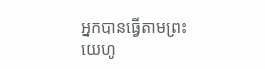អ្នកបានធ្វើតាមព្រះយេហូ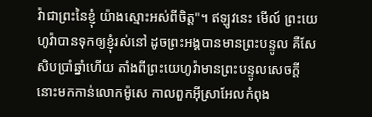វ៉ាជាព្រះនៃខ្ញុំ យ៉ាងស្មោះអស់ពីចិត្ត"។ ឥឡូវនេះ មើល៍ ព្រះយេហូវ៉ាបានទុកឲ្យខ្ញុំរស់នៅ ដូចព្រះអង្គបានមានព្រះបន្ទូល គឺសែសិបប្រាំឆ្នាំហើយ តាំងពីព្រះយេហូវ៉ាមានព្រះបន្ទូលសេចក្ដីនោះមកកាន់លោកម៉ូសេ កាលពួកអ៊ីស្រាអែលកំពុង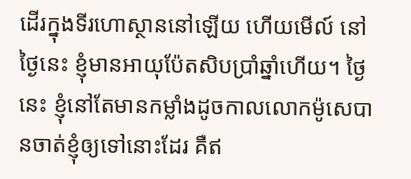ដើរក្នុងទីរហោស្ថាននៅឡើយ ហើយមើល៍ នៅថ្ងៃនេះ ខ្ញុំមានអាយុប៉ែតសិបប្រាំឆ្នាំហើយ។ ថ្ងៃនេះ ខ្ញុំនៅតែមានកម្លាំងដូចកាលលោកម៉ូសេបានចាត់ខ្ញុំឲ្យទៅនោះដែរ គឺឥ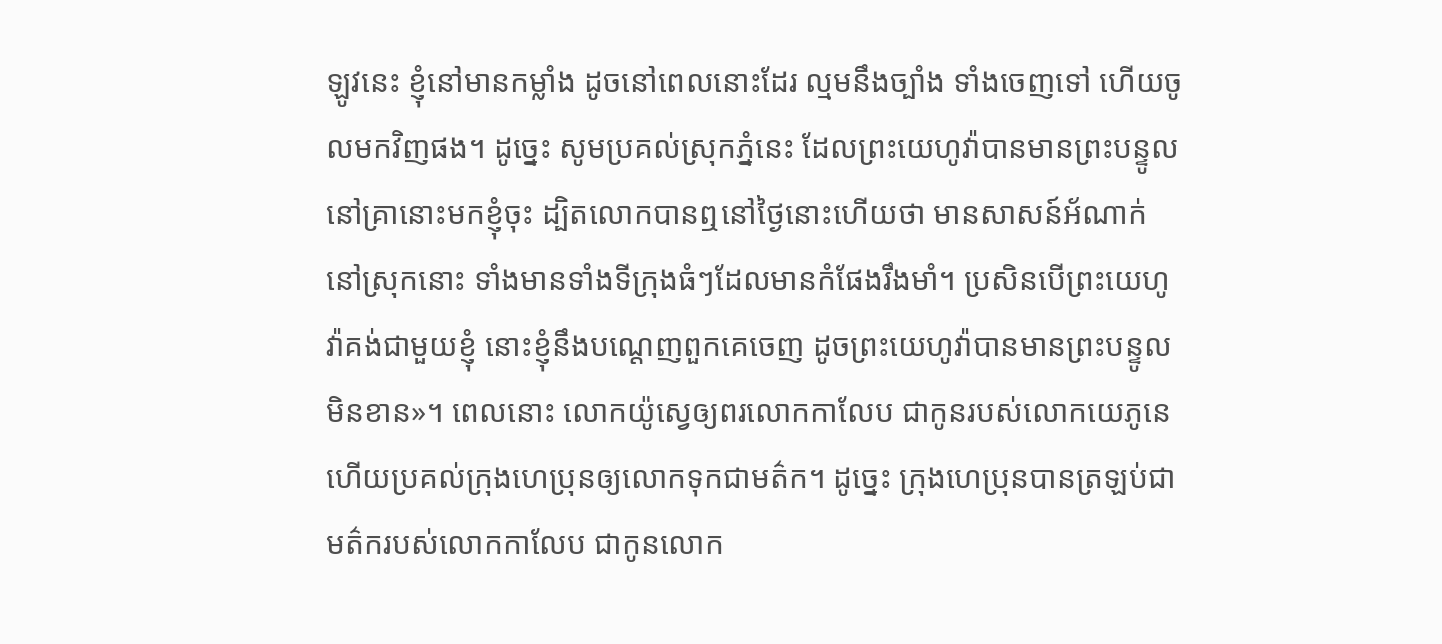ឡូវនេះ ខ្ញុំនៅមានកម្លាំង ដូចនៅពេលនោះដែរ ល្មមនឹងច្បាំង ទាំងចេញទៅ ហើយចូលមកវិញផង។ ដូច្នេះ សូមប្រគល់ស្រុកភ្នំនេះ ដែលព្រះយេហូវ៉ាបានមានព្រះបន្ទូលនៅគ្រានោះមកខ្ញុំចុះ ដ្បិតលោកបានឮនៅថ្ងៃនោះហើយថា មានសាសន៍អ័ណាក់នៅស្រុកនោះ ទាំងមានទាំងទីក្រុងធំៗដែលមានកំផែងរឹងមាំ។ ប្រសិនបើព្រះយេហូវ៉ាគង់ជាមួយខ្ញុំ នោះខ្ញុំនឹងបណ្តេញពួកគេចេញ ដូចព្រះយេហូវ៉ាបានមានព្រះបន្ទូលមិនខាន»។ ពេលនោះ លោកយ៉ូស្វេឲ្យពរលោកកាលែប ជាកូនរបស់លោកយេភូនេ ហើយប្រគល់ក្រុងហេប្រុនឲ្យលោកទុកជាមត៌ក។ ដូច្នេះ ក្រុងហេប្រុនបានត្រឡប់ជាមត៌ករបស់លោកកាលែប ជាកូនលោក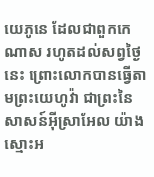យេភូនេ ដែលជាពួកកេណាស រហូតដល់សព្វថ្ងៃនេះ ព្រោះលោកបានធ្វើតាមព្រះយេហូវ៉ា ជាព្រះនៃសាសន៍អ៊ីស្រាអែល យ៉ាងស្មោះអ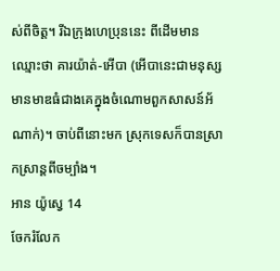ស់ពីចិត្ត។ រីឯក្រុងហេប្រុននេះ ពីដើមមានឈ្មោះថា គារយ៉ាត់-អើបា (អើបានេះជាមនុស្សមានមាឌធំជាងគេក្នុងចំណោមពួកសាសន៍អ័ណាក់)។ ចាប់ពីនោះមក ស្រុកទេសក៏បានស្រាកស្រាន្តពីចម្បាំង។
អាន យ៉ូស្វេ 14
ចែករំលែក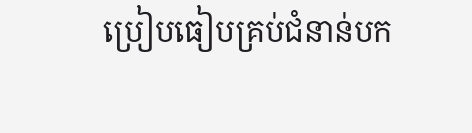ប្រៀបធៀបគ្រប់ជំនាន់បក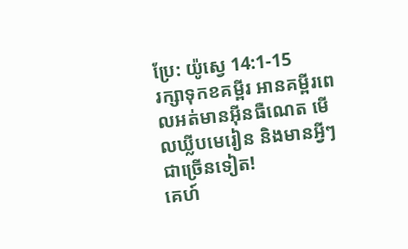ប្រែ: យ៉ូស្វេ 14:1-15
រក្សាទុកខគម្ពីរ អានគម្ពីរពេលអត់មានអ៊ីនធឺណេត មើលឃ្លីបមេរៀន និងមានអ្វីៗជាច្រើនទៀត!
គេហ៍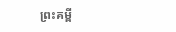ព្រះគម្ពី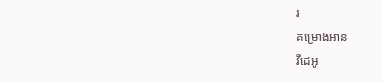រ
គម្រោងអាន
វីដេអូ